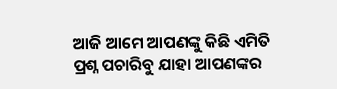ଆଜି ଆମେ ଆପଣଙ୍କୁ କିଛି ଏମିତି ପ୍ରଶ୍ନ ପଚାରିବୁ ଯାହା ଆପଣଙ୍କର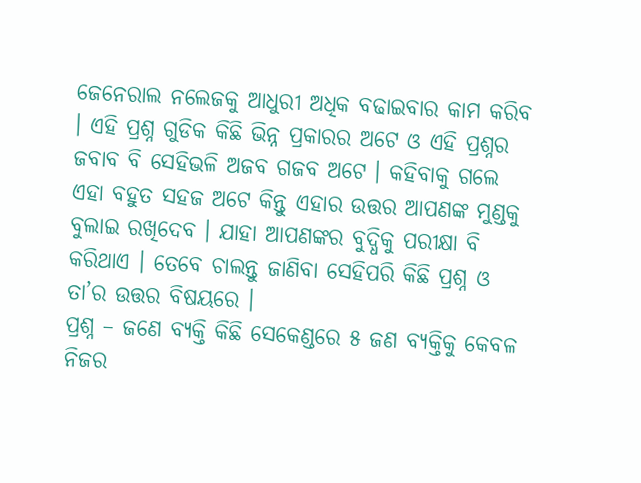ଜେନେରାଲ ନଲେଜକୁ ଆଧୁରୀ ଅଧିକ ବଢାଇବାର କାମ କରିବ । ଏହି ପ୍ରଶ୍ନ ଗୁଡିକ କିଛି ଭିନ୍ନ ପ୍ରକାରର ଅଟେ ଓ ଏହି ପ୍ରଶ୍ନର ଜବାବ ବି ସେହିଭଳି ଅଜବ ଗଜବ ଅଟେ । କହିବାକୁ ଗଲେ ଏହା ବହୁତ ସହଜ ଅଟେ କିନ୍ତୁ ଏହାର ଉତ୍ତର ଆପଣଙ୍କ ମୁଣ୍ଡକୁ ବୁଲାଇ ରଖିଦେବ । ଯାହା ଆପଣଙ୍କର ବୁଦ୍ଧିକୁ ପରୀକ୍ଷା ବି କରିଥାଏ । ତେବେ ଚାଲନ୍ତୁ ଜାଣିବା ସେହିପରି କିଛି ପ୍ରଶ୍ନ ଓ ତା’ର ଉତ୍ତର ବିଷୟରେ ।
ପ୍ରଶ୍ନ – ଜଣେ ବ୍ୟକ୍ତି କିଛି ସେକେଣ୍ଡରେ ୫ ଜଣ ବ୍ୟକ୍ତିକୁ କେବଳ ନିଜର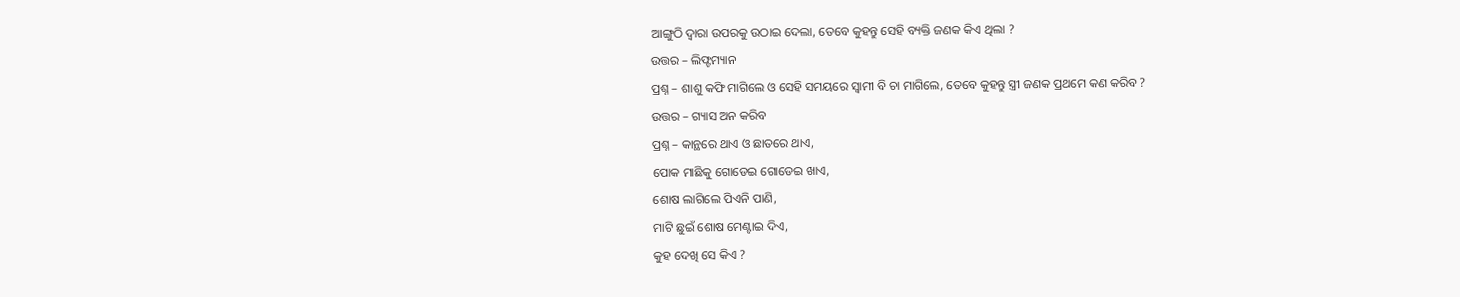ଆଙ୍ଗୁଠି ଦ୍ଵାରା ଉପରକୁ ଉଠାଇ ଦେଲା, ତେବେ କୁହନ୍ତୁ ସେହି ବ୍ୟକ୍ତି ଜଣକ କିଏ ଥିଲା ?
ଉତ୍ତର – ଲିଫ୍ଟମ୍ୟାନ
ପ୍ରଶ୍ନ – ଶାଶୁ କଫି ମାଗିଲେ ଓ ସେହି ସମୟରେ ସ୍ଵାମୀ ବି ଚା ମାଗିଲେ, ତେବେ କୁହନ୍ତୁ ସ୍ତ୍ରୀ ଜଣକ ପ୍ରଥମେ କଣ କରିବ ?
ଉତ୍ତର – ଗ୍ୟାସ ଅନ କରିବ
ପ୍ରଶ୍ନ – କାନ୍ଥରେ ଥାଏ ଓ ଛାତରେ ଥାଏ,
ପୋକ ମାଛିକୁ ଗୋଡେଇ ଗୋଡେଇ ଖାଏ,
ଶୋଷ ଲାଗିଲେ ପିଏନି ପାଣି,
ମାଟି ଛୁଇଁ ଶୋଷ ମେଣ୍ଟାଇ ଦିଏ,
କୁହ ଦେଖି ସେ କିଏ ?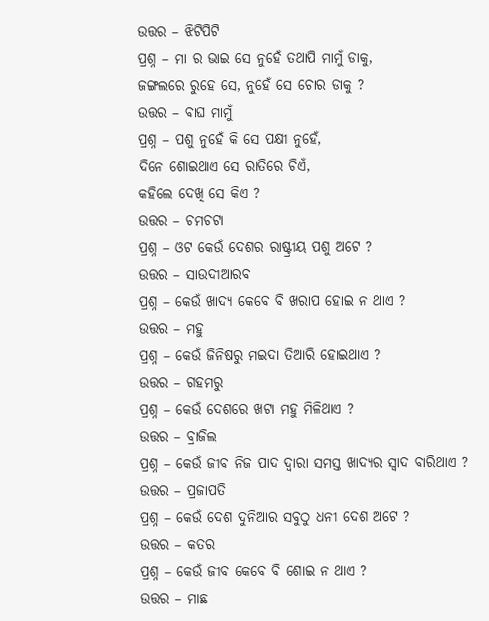ଉତ୍ତର – ଝିଟିପିଟି
ପ୍ରଶ୍ନ – ମା ର ଭାଇ ସେ ନୁହେଁ ତଥାପି ମାମୁଁ ଡାକୁ,
ଜଙ୍ଗଲରେ ରୁହେ ସେ, ନୁହେଁ ସେ ଚୋର ଡାକୁ ?
ଉତ୍ତର – ବାଘ ମାମୁଁ
ପ୍ରଶ୍ନ – ପଶୁ ନୁହେଁ କି ସେ ପକ୍ଷୀ ନୁହେଁ,
ଦିନେ ଶୋଇଥାଏ ସେ ରାତିରେ ଚିଏଁ,
କହିଲେ ଦେଖି ସେ କିଏ ?
ଉତ୍ତର – ଚମଚଟା
ପ୍ରଶ୍ନ – ଓଟ କେଉଁ ଦେଶର ରାଷ୍ଟ୍ରୀୟ ପଶୁ ଅଟେ ?
ଉତ୍ତର – ସାଉଦୀଆରବ
ପ୍ରଶ୍ନ – କେଉଁ ଖାଦ୍ୟ କେବେ ବି ଖରାପ ହୋଇ ନ ଥାଏ ?
ଉତ୍ତର – ମହୁ
ପ୍ରଶ୍ନ – କେଉଁ ଜିନିଷରୁ ମଇଦା ତିଆରି ହୋଇଥାଏ ?
ଉତ୍ତର – ଗହମରୁ
ପ୍ରଶ୍ନ – କେଉଁ ଦେଶରେ ଖଟା ମହୁ ମିଳିଥାଏ ?
ଉତ୍ତର – ବ୍ରାଜିଲ
ପ୍ରଶ୍ନ – କେଉଁ ଜୀବ ନିଜ ପାଦ ଦ୍ଵାରା ସମସ୍ତ ଖାଦ୍ୟର ସ୍ଵାଦ ବାରିଥାଏ ?
ଉତ୍ତର – ପ୍ରଜାପତି
ପ୍ରଶ୍ନ – କେଉଁ ଦେଶ ଦୁନିଆର ସବୁଠୁ ଧନୀ ଦେଶ ଅଟେ ?
ଉତ୍ତର – କତର
ପ୍ରଶ୍ନ – କେଉଁ ଜୀବ କେବେ ବି ଶୋଇ ନ ଥାଏ ?
ଉତ୍ତର – ମାଛ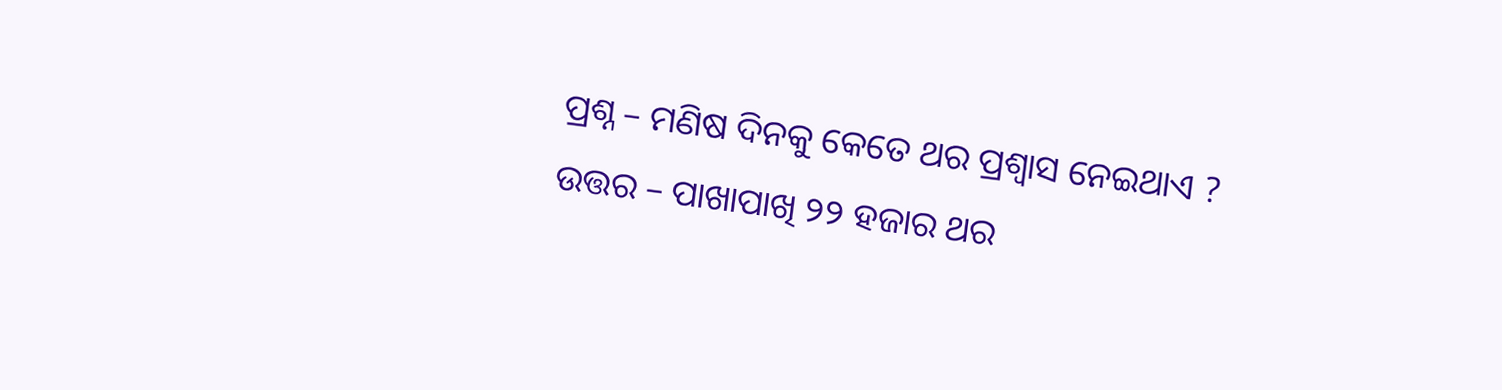ପ୍ରଶ୍ନ – ମଣିଷ ଦିନକୁ କେତେ ଥର ପ୍ରଶ୍ଵାସ ନେଇଥାଏ ?
ଉତ୍ତର – ପାଖାପାଖି ୨୨ ହଜାର ଥର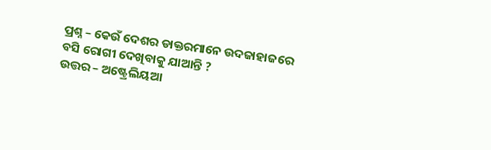ପ୍ରଶ୍ନ – କେଉଁ ଦେଶର ଡାକ୍ତରମାନେ ଉଦଜାହାଜରେ ବସି ରୋଗୀ ଦେଖିବାକୁ ଯାଆନ୍ତି ?
ଉତ୍ତର – ଅଷ୍ଟ୍ରେଲିୟଆ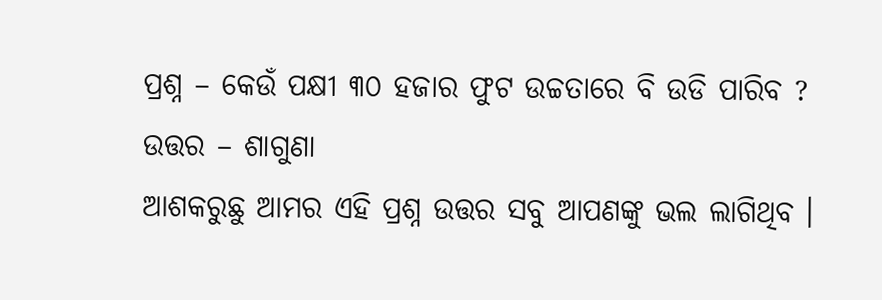ପ୍ରଶ୍ନ – କେଉଁ ପକ୍ଷୀ ୩୦ ହଜାର ଫୁଟ ଉଚ୍ଚତାରେ ବି ଉଡି ପାରିବ ?
ଉତ୍ତର – ଶାଗୁଣା
ଆଶକରୁଛୁ ଆମର ଏହି ପ୍ରଶ୍ନ ଉତ୍ତର ସବୁ ଆପଣଙ୍କୁ ଭଲ ଲାଗିଥିବ ।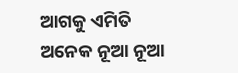ଆଗକୁ ଏମିତି ଅନେକ ନୂଆ ନୂଆ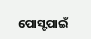ପୋସ୍ଟପାଇଁ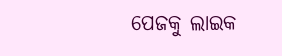ପେଜକୁ ଲାଇକ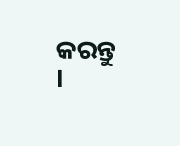କରନ୍ତୁ ।